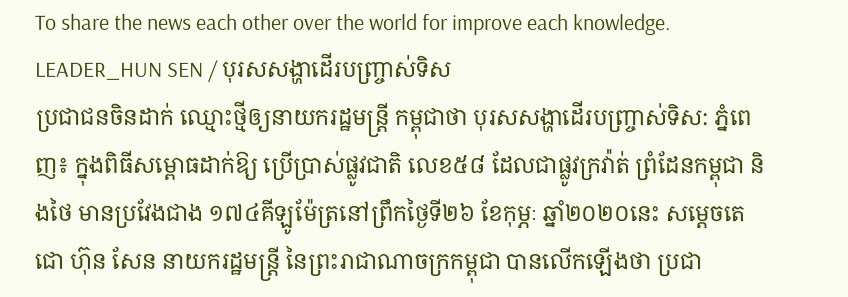To share the news each other over the world for improve each knowledge.
LEADER_HUN SEN / បុរសសង្ហាដើរបញ្រ្ចាស់ទិស
ប្រជាជនចិនដាក់ ឈ្មោះថ្មីឲ្យនាយករដ្ឋមន្រ្តី កម្ពុជាថា បុរសសង្ហាដើរបញ្រ្ចាស់ទិស: ភ្នំពេញ៖ ក្នុងពិធីសម្ពោធដាក់ឱ្យ ប្រើប្រាស់ផ្លូវជាតិ លេខ៥៨ ដែលជាផ្លូវក្រវ៉ាត់ ព្រំដែនកម្ពុជា និងថៃ មានប្រវែងជាង ១៧៤គីឡូម៉ែត្រនៅព្រឹកថ្ងៃទី២៦ ខែកុម្ភៈ ឆ្នាំ២០២០នេះ សម្តេចតេជោ ហ៊ុន សែន នាយករដ្ឋមន្ត្រី នៃព្រះរាជាណាចក្រកម្ពុជា បានលើកឡើងថា ប្រជា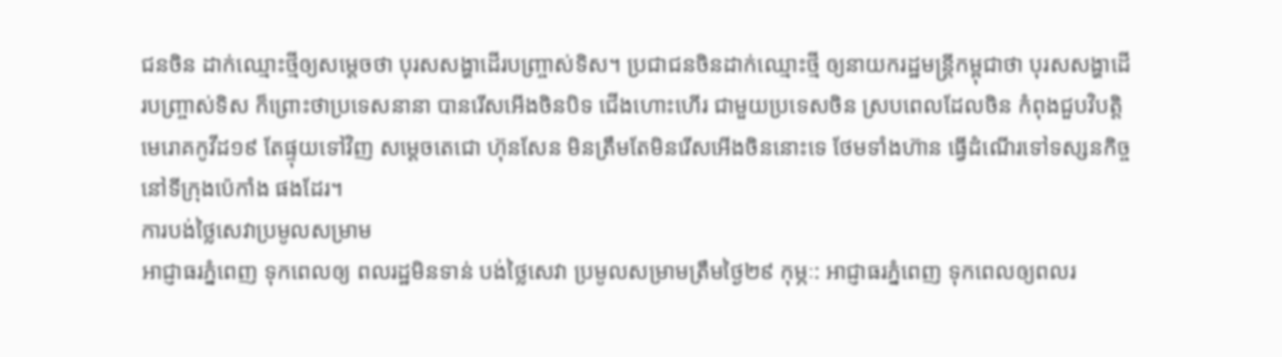ជនចិន ដាក់ឈ្មោះថ្មីឲ្យសម្ដេចថា បុរសសង្ហាដើរបញ្រ្ចាស់ទិស។ ប្រជាជនចិនដាក់ឈ្មោះថ្មី ឲ្យនាយករដ្ឋមន្រ្តីកម្ពុជាថា បុរសសង្ហាដើរបញ្រ្ចាស់ទិស ក៏ព្រោះថាប្រទេសនានា បានរើសអើងចិនបិទ ជើងហោះហើរ ជាមួយប្រទេសចិន ស្របពេលដែលចិន កំពុងជួបវិបត្តិ មេរោគកូវីដ១៩ តែផ្ទុយទៅវិញ សម្ដេចតេជោ ហ៊ុនសែន មិនត្រឹមតែមិនរើសអើងចិននោះទេ ថែមទាំងហ៊ាន ធ្វើដំណើរទៅទស្សនកិច្ច នៅទីក្រុងប៉េកាំង ផងដែរ។
ការបង់ថ្លៃសេវាប្រមូលសម្រាម
អាជ្ញាធរភ្នំពេញ ទុកពេលឲ្យ ពលរដ្ឋមិនទាន់ បង់ថ្លៃសេវា ប្រមូលសម្រាមត្រឹមថ្ងៃ២៩ កុម្ភៈ: អាជ្ញាធរភ្នំពេញ ទុកពេលឲ្យពលរ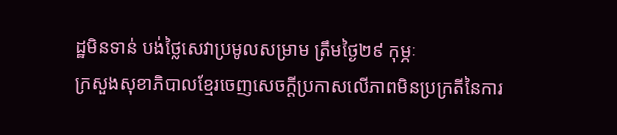ដ្ឋមិនទាន់ បង់ថ្លៃសេវាប្រមូលសម្រាម ត្រឹមថ្ងៃ២៩ កុម្ភៈ
ក្រសួងសុខាភិបាលខ្មែរចេញសេចក្តីប្រកាសលើភាពមិនប្រក្រតីនៃការ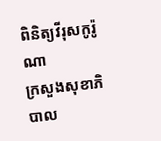ពិនិត្យវីរុសកូរ៉ូណា
ក្រសួងសុខាភិបាល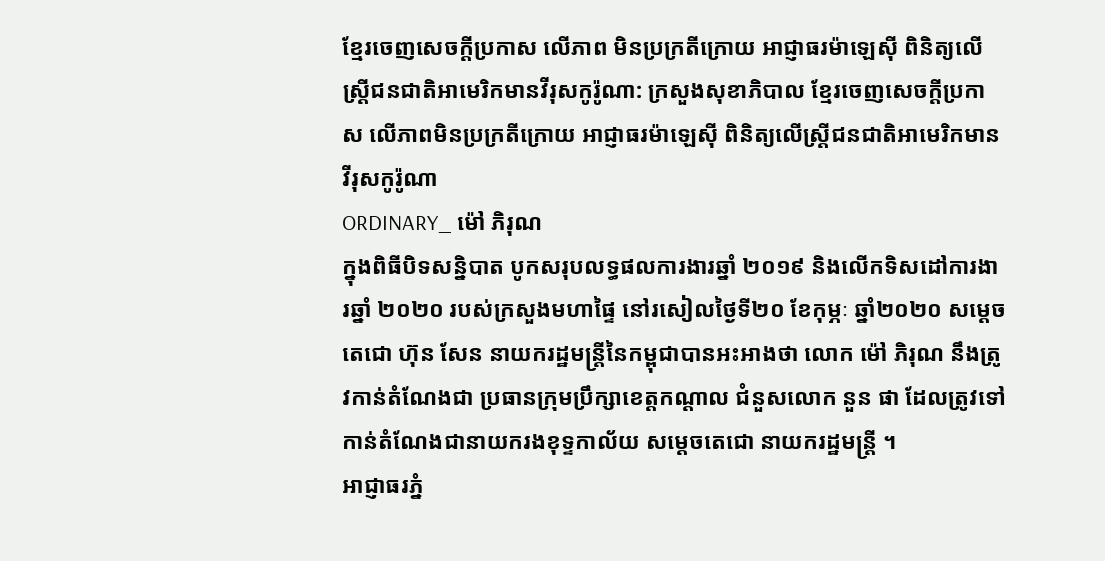ខ្មែរចេញសេចក្តីប្រកាស លើភាព មិនប្រក្រតីក្រោយ អាជ្ញាធរម៉ាឡេស៊ី ពិនិត្យលើស្រ្តីជនជាតិអាមេរិកមានវីរុសកូរ៉ូណា: ក្រសួងសុខាភិបាល ខ្មែរចេញសេចក្តីប្រកាស លើភាពមិនប្រក្រតីក្រោយ អាជ្ញាធរម៉ាឡេស៊ី ពិនិត្យលើស្រ្តីជនជាតិអាមេរិកមានវីរុសកូរ៉ូណា
ORDINARY_ ម៉ៅ ភិរុណ
ក្នុងពិធីបិទសន្និបាត បូកសរុបលទ្ធផលការងារឆ្នាំ ២០១៩ និងលើកទិសដៅការងារឆ្នាំ ២០២០ របស់ក្រសួងមហាផ្ទៃ នៅរសៀលថ្ងៃទី២០ ខែកុម្ភៈ ឆ្នាំ២០២០ សម្ដេចតេជោ ហ៊ុន សែន នាយករដ្ឋមន្រ្តីនៃកម្ពុជាបានអះអាងថា លោក ម៉ៅ ភិរុណ នឹងត្រូវកាន់តំណែងជា ប្រធានក្រុមប្រឹក្សាខេត្តកណ្ដាល ជំនួសលោក នួន ផា ដែលត្រូវទៅកាន់តំណែងជានាយករងខុទ្ទកាល័យ សម្ដេចតេជោ នាយករដ្ឋមន្រ្តី ។
អាជ្ញាធរភ្នំ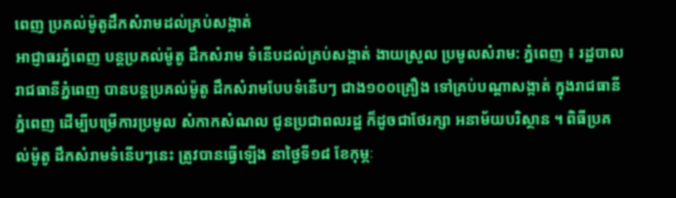ពេញ ប្រគល់ម៉ូតូដឹកសំរាមដល់គ្រប់សង្កាត់
អាជ្ញាធរភ្នំពេញ បន្តប្រគល់ម៉ូតូ ដឹកសំរាម ទំនើបដល់គ្រប់សង្កាត់ ងាយស្រួល ប្រមូលសំរាម: ភ្នំពេញ ៖ រដ្ឋបាលរាជធានីភ្នំពេញ បានបន្តប្រគល់ម៉ូតូ ដឹកសំរាមបែបទំនើបៗ ជាង១០០គ្រឿង ទៅគ្រប់បណ្តាសង្កាត់ ក្នុងរាជធានីភ្នំពេញ ដើម្បីបម្រើការប្រមូល សំកាកសំណល ជូនប្រជាពលរដ្ឋ ក៏ដូចជាថែរក្សា អនាម័យបរិស្ថាន ។ ពិធីប្រគល់ម៉ូតូ ដឹកសំរាមទំនើបៗនេះ ត្រូវបានធ្វើឡើង នាថ្ងៃទី១៨ ខែកុម្ភៈ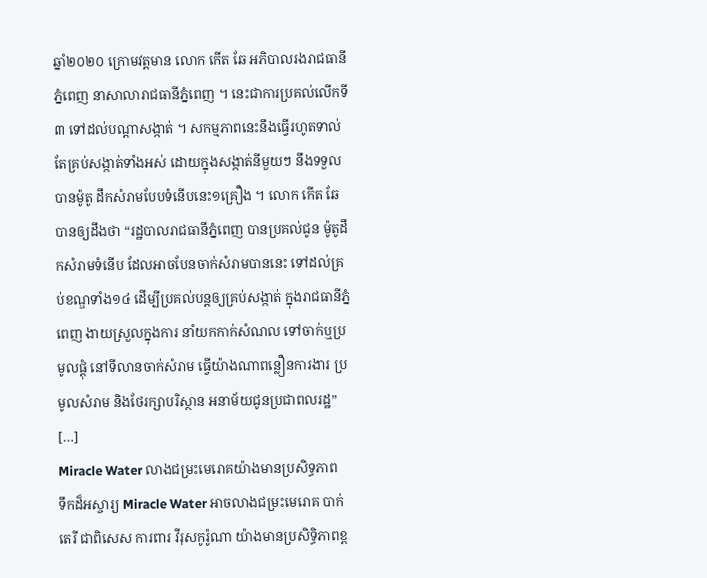ឆ្នាំ២០២០ ក្រោមវត្តមាន លោក កើត ឆែ អភិបាលរងរាជធានីភ្នំពេញ នាសាលារាជធានីភ្នំពេញ ។ នេះជាការប្រគល់លើកទី៣ ទៅដល់បណ្តាសង្កាត់ ។ សកម្មភាពនេះនឹងធ្វើរហូតទាល់ តែគ្រប់សង្កាត់ទាំងអស់ ដោយក្នុងសង្កាត់នីមួយៗ នឹងទទួលបានម៉ូតូ ដឹកសំរាមបែបទំនើបនេះ១គ្រឿង ។ លោក កើត ឆែ បានឲ្យដឹងថា “រដ្ឋបាលរាជធានីភ្នំពេញ បានប្រគល់ជូន ម៉ូតូដឹកសំរាមទំនើប ដែលអាចបែនចាក់សំរាមបាននេះ ទៅដល់គ្រប់ខណ្ឌទាំង១៤ ដើម្បីប្រគល់បន្តឲ្យគ្រប់សង្កាត់ ក្នុងរាជធានីភ្នំពេញ ងាយស្រួលក្នុងការ នាំយកកាក់សំណល ទៅចាក់ឬប្រមូលផ្តុំ នៅទីលានចាក់សំរាម ធ្វើយ៉ាងណាពន្លឿនការងារ ប្រមូលសំរាម និងថែរក្សាបរិស្ថាន អនាម័យជូនប្រជាពលរដ្ឋ” […]
Miracle Water លាងជម្រះមេរោគយ៉ាងមានប្រសិទ្ធភាព
ទឹកដ៏អស្ចារ្យ Miracle Water អាចលាងជម្រះមេរោគ បាក់តេរី ជាពិសេស ការពារ វីរុសកូរ៉ូណា យ៉ាងមានប្រសិទ្ធិភាពខ្ព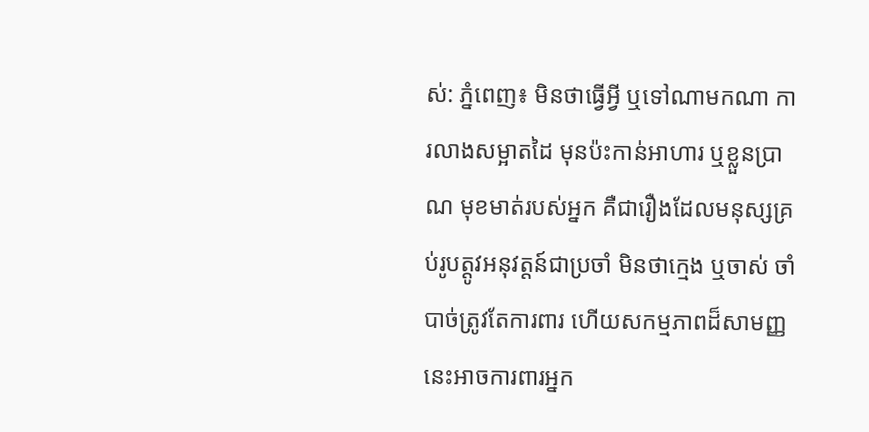ស់: ភ្នំពេញ៖ មិនថាធ្វើអ្វី ឬទៅណាមកណា ការលាងសម្អាតដៃ មុនប៉ះកាន់អាហារ ឬខ្លួនប្រាណ មុខមាត់របស់អ្នក គឺជារឿងដែលមនុស្សគ្រប់រូបត្តូវអនុវត្តន៍ជាប្រចាំ មិនថាក្មេង ឬចាស់ ចាំបាច់ត្រូវតែការពារ ហើយសកម្មភាពដ៏សាមញ្ញនេះអាចការពារអ្នក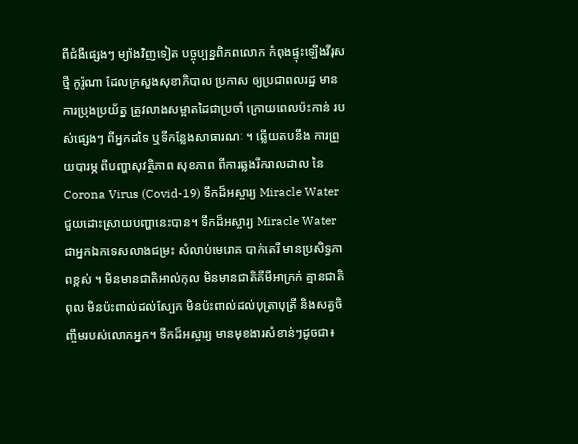ពីជំងឺផ្សេងៗ ម្យ៉ាងវិញទៀត បច្ចុប្បន្នពិភពលោក កំពុងផ្ទុះឡើងវីរុសថ្មី កូរ៉ូណា ដែលក្រសួងសុខាភិបាល ប្រកាស ឲ្យប្រជាពលរដ្ឋ មានការប្រុងប្រយ័ត្ន ត្រូវលាងសម្អាតដៃជាប្រចាំ ក្រោយពេលប៉ះកាន់ របស់ផ្សេងៗ ពីអ្នកដទៃ ឬទីកន្លែងសាធារណៈ ។ ឆ្លើយតបនឹង ការព្រួយបារម្ភ ពីបញ្ហាសុវត្ថិភាព សុខភាព ពីការឆ្លងរីករាលដាល នៃ Corona Virus (Covid-19) ទឹកដ៏អស្ចារ្យ Miracle Water ជួយដោះស្រាយបញ្ហានេះបាន។ ទឹកដ៏អស្ចារ្យ Miracle Water ជាអ្នកឯកទេសលាងជម្រះ សំលាប់មេរោគ បាក់តេរី មានប្រសិទ្ធភាពខ្ពស់ ។ មិនមានជាតិអាល់កុល មិនមានជាតិគីមីអាក្រក់ គ្មានជាតិពុល មិនប៉ះពាល់ដល់ស្បែក មិនប៉ះពាល់ដល់បុត្រាបុត្រី និងសត្វចិញ្ចឹមរបស់លោកអ្នក។ ទឹកដ៏អស្ចារ្យ មានមុខងារសំខាន់ៗដូចជា៖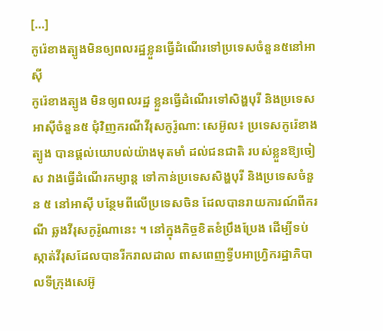[…]
កូរ៉េខាងត្បូងមិនឲ្យពលរដ្ឋខ្លួនធ្វើដំណើរទៅប្រទេសចំនួន៥នៅអាស៊ី
កូរ៉េខាងត្បូង មិនឲ្យពលរដ្ឋ ខ្លួនធ្វើដំណើរទៅសិង្ហបុរី និងប្រទេស អាស៊ីចំនួន៥ ជុំវិញករណីវីរុសកូរ៉ូណា: សេអ៊ូល៖ ប្រទេសកូរ៉េខាងត្បូង បានផ្តល់យោបល់យ៉ាងមុតមាំ ដល់ជនជាតិ របស់ខ្លួនឱ្យចៀស វាងធ្វើដំណើរកម្សាន្ត ទៅកាន់ប្រទេសសិង្ហបុរី និងប្រទេសចំនួន ៥ នៅអាស៊ី បន្ថែមពីលើប្រទេសចិន ដែលបានរាយការណ៍ពីករណី ឆ្លងវីរុសកូរ៉ូណានេះ ។ នៅក្នុងកិច្ចខិតខំប្រឹងប្រែង ដើម្បីទប់ស្កាត់វីរុសដែលបានរីករាលដាល ពាសពេញទ្វីបអាហ្វ្រិករដ្ឋាភិបាលទីក្រុងសេអ៊ូ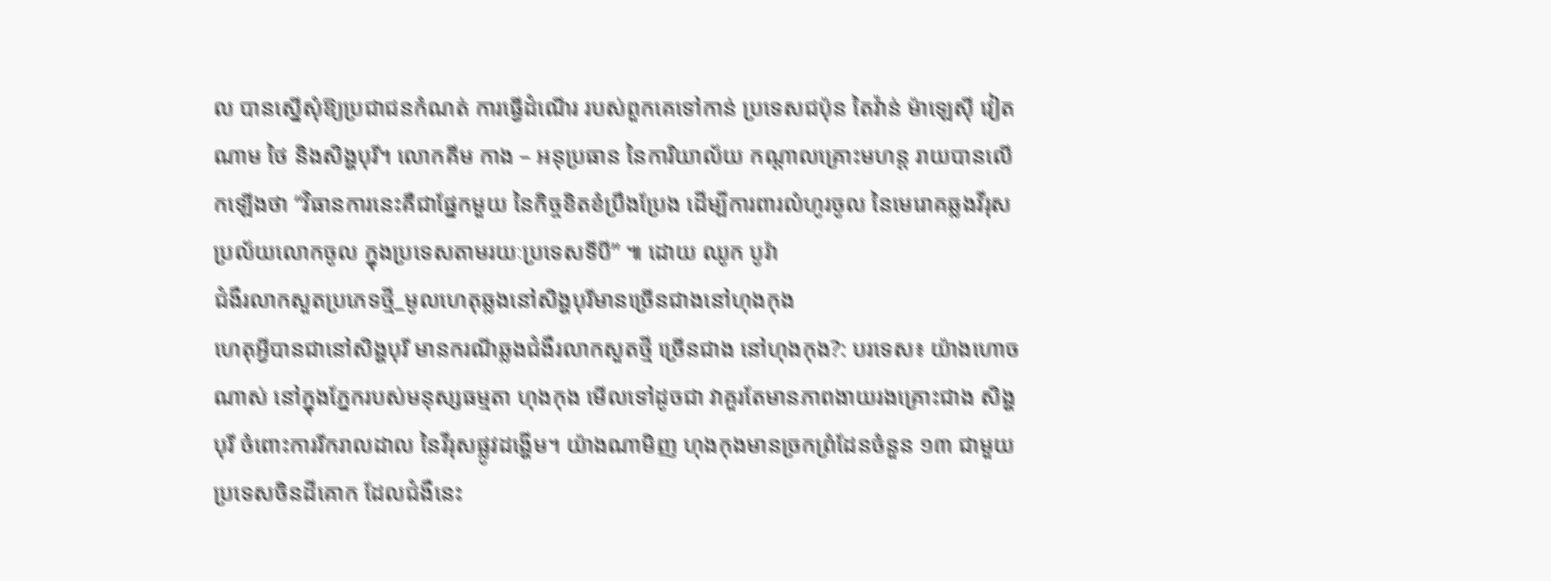ល បានស្នើសុំឱ្យប្រជាជនកំណត់ ការធ្វើដំណើរ របស់ពួកគេទៅកាន់ ប្រទេសជប៉ុន តៃវ៉ាន់ ម៉ាឡេស៊ី វៀតណាម ថៃ និងសិង្ហបុរី។ លោកគីម កាង – អនុប្រធាន នៃការិយាល័យ កណ្តាលគ្រោះមហន្ត រាយបានលើកឡើងថា “វិធានការនេះគឺជាផ្នែកមួយ នៃកិច្ចខិតខំប្រឹងប្រែង ដើម្បីការពារលំហូរចូល នៃមេរោគឆ្លងវីរុសប្រល័យលោកចូល ក្នុងប្រទេសតាមរយៈប្រទេសទីបី” ៕ ដោយ ឈូក បូរ៉ា
ជំងឺរលាកសួតប្រភេទថ្មី_មូលហេតុឆ្លងនៅសិង្ហបុរីមានច្រើនជាងនៅហុងកុង
ហេតុអ្វីបានជានៅសិង្ហបុរី មានករណីឆ្លងជំងឺរលាកសួតថ្មី ច្រើនជាង នៅហុងកុង?: បរទេស៖ យ៉ាងហោចណាស់ នៅក្នុងភ្នែករបស់មនុស្សធម្មតា ហុងកុង មើលទៅដូចជា វាគួរតែមានភាពងាយរងគ្រោះជាង សិង្ហបុរី ចំពោះការរីករាលដាល នៃវីរុសផ្លូវដង្ហើម។ យ៉ាងណាមិញ ហុងកុងមានច្រកព្រំដែនចំនួន ១៣ ជាមួយប្រទេសចិនដីគោក ដែលជំងឺនេះ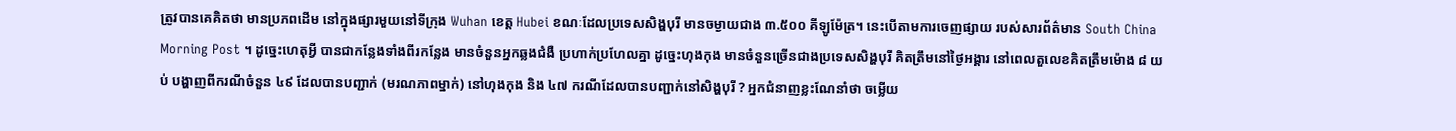ត្រូវបានគេគិតថា មានប្រភពដើម នៅក្នុងផ្សារមួយនៅទីក្រុង Wuhan ខេត្ត Hubei ខណៈដែលប្រទេសសិង្ហបុរី មានចម្ងាយជាង ៣.៥០០ គីឡូម៉ែត្រ។ នេះបើតាមការចេញផ្សាយ របស់សារព័ត៌មាន South China Morning Post ។ ដូច្នេះហេតុអ្វី បានជាកន្លែងទាំងពីរកន្លែង មានចំនួនអ្នកឆ្លងជំងឺ ប្រហាក់ប្រហែលគ្នា ដូច្នេះហុងកុង មានចំនួនច្រើនជាងប្រទេសសិង្ហបុរី គិតត្រឹមនៅថ្ងៃអង្គារ នៅពេលតួលេខគិតត្រឹមម៉ោង ៨ យប់ បង្ហាញពីករណីចំនួន ៤៩ ដែលបានបញ្ជាក់ (មរណភាពម្នាក់) នៅហុងកុង និង ៤៧ ករណីដែលបានបញ្ជាក់នៅសិង្ហបុរី ? អ្នកជំនាញខ្លះណែនាំថា ចម្លើយ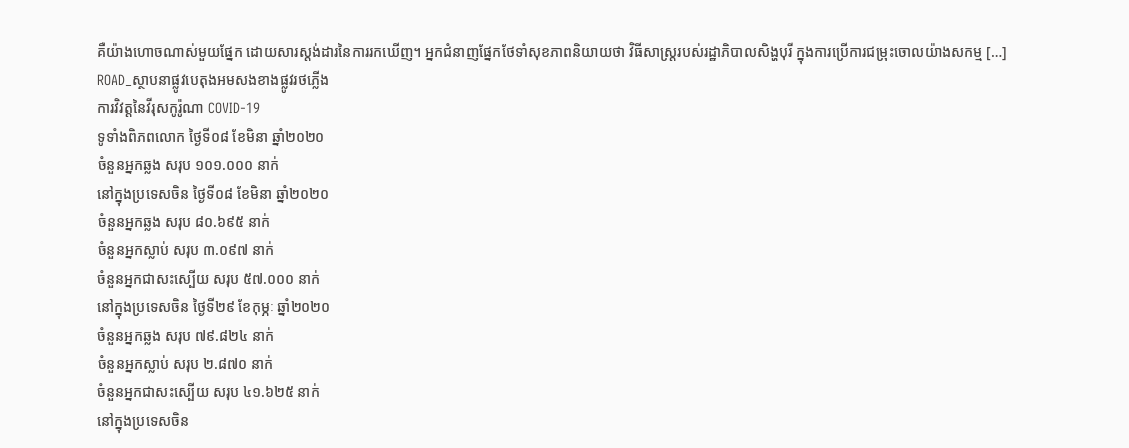គឺយ៉ាងហោចណាស់មួយផ្នែក ដោយសារស្តង់ដារនៃការរកឃើញ។ អ្នកជំនាញផ្នែកថែទាំសុខភាពនិយាយថា វិធីសាស្រ្តរបស់រដ្ឋាភិបាលសិង្ហបុរី ក្នុងការប្រើការជម្រុះចោលយ៉ាងសកម្ម […]
ROAD_ស្ថាបនាផ្លូវបេតុងអមសងខាងផ្លូវរថភ្លើង
ការវិវត្តនៃវីរុសកូរ៉ូណា COVID-19
ទូទាំងពិភពលោក ថ្ងៃទី០៨ ខែមិនា ឆ្នាំ២០២០
ចំនួនអ្នកឆ្លង សរុប ១០១.០០០ នាក់
នៅក្នុងប្រទេសចិន ថ្ងៃទី០៨ ខែមិនា ឆ្នាំ២០២០
ចំនួនអ្នកឆ្លង សរុប ៨០.៦៩៥ នាក់
ចំនួនអ្នកស្លាប់ សរុប ៣.០៩៧ នាក់
ចំនួនអ្នកជាសះស្បើយ សរុប ៥៧.០០០ នាក់
នៅក្នុងប្រទេសចិន ថ្ងៃទី២៩ ខែកុម្ភៈ ឆ្នាំ២០២០
ចំនួនអ្នកឆ្លង សរុប ៧៩.៨២៤ នាក់
ចំនួនអ្នកស្លាប់ សរុប ២.៨៧០ នាក់
ចំនួនអ្នកជាសះស្បើយ សរុប ៤១.៦២៥ នាក់
នៅក្នុងប្រទេសចិន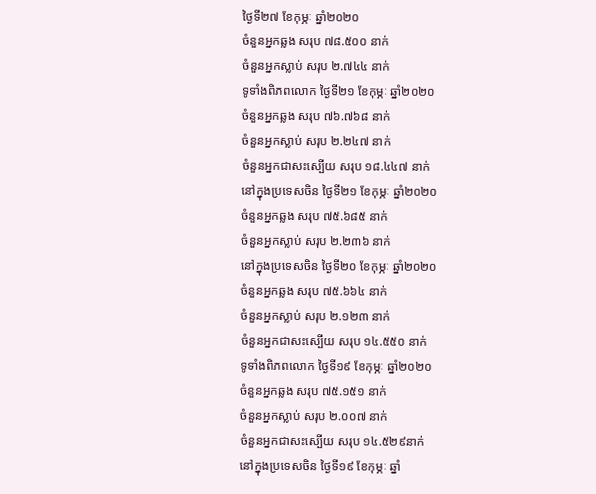ថ្ងៃទី២៧ ខែកុម្ភៈ ឆ្នាំ២០២០
ចំនួនអ្នកឆ្លង សរុប ៧៨.៥០០ នាក់
ចំនួនអ្នកស្លាប់ សរុប ២.៧៤៤ នាក់
ទូទាំងពិភពលោក ថ្ងៃទី២១ ខែកុម្ភៈ ឆ្នាំ២០២០
ចំនួនអ្នកឆ្លង សរុប ៧៦.៧៦៨ នាក់
ចំនួនអ្នកស្លាប់ សរុប ២.២៤៧ នាក់
ចំនួនអ្នកជាសះស្បើយ សរុប ១៨.៤៤៧ នាក់
នៅក្នុងប្រទេសចិន ថ្ងៃទី២១ ខែកុម្ភៈ ឆ្នាំ២០២០
ចំនួនអ្នកឆ្លង សរុប ៧៥.៦៨៥ នាក់
ចំនួនអ្នកស្លាប់ សរុប ២.២៣៦ នាក់
នៅក្នុងប្រទេសចិន ថ្ងៃទី២០ ខែកុម្ភៈ ឆ្នាំ២០២០
ចំនួនអ្នកឆ្លង សរុប ៧៥.៦៦៤ នាក់
ចំនួនអ្នកស្លាប់ សរុប ២.១២៣ នាក់
ចំនួនអ្នកជាសះស្បើយ សរុប ១៤.៥៥០ នាក់
ទូទាំងពិភពលោក ថ្ងៃទី១៩ ខែកុម្ភៈ ឆ្នាំ២០២០
ចំនួនអ្នកឆ្លង សរុប ៧៥.១៥១ នាក់
ចំនួនអ្នកស្លាប់ សរុប ២.០០៧ នាក់
ចំនួនអ្នកជាសះស្បើយ សរុប ១៤.៥២៩នាក់
នៅក្នុងប្រទេសចិន ថ្ងៃទី១៩ ខែកុម្ភៈ ឆ្នាំ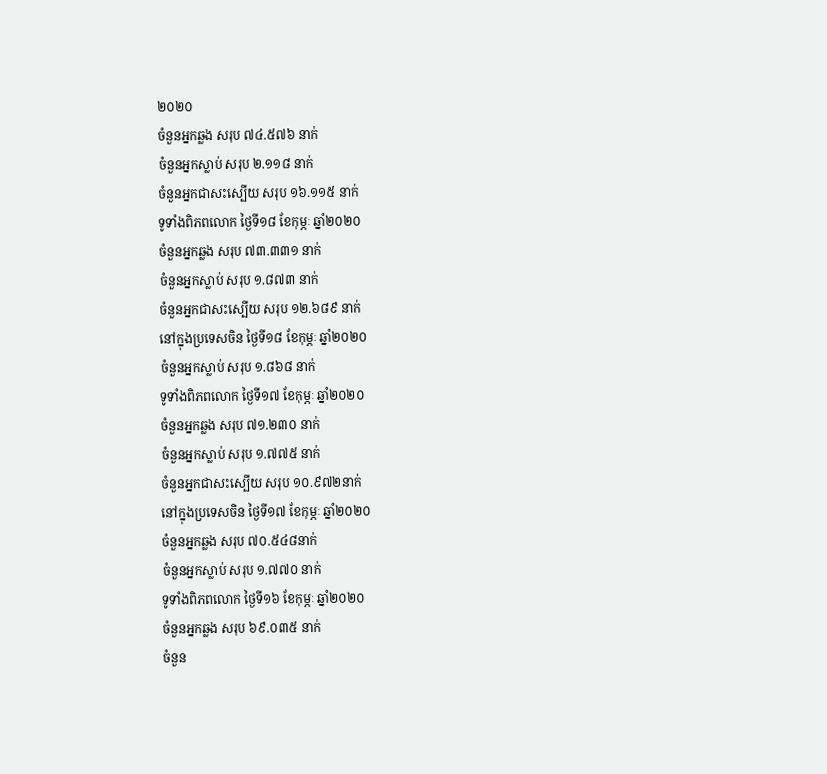២០២០
ចំនួនអ្នកឆ្លង សរុប ៧៤.៥៧៦ នាក់
ចំនួនអ្នកស្លាប់ សរុប ២.១១៨ នាក់
ចំនួនអ្នកជាសះស្បើយ សរុប ១៦.១១៥ នាក់
ទូទាំងពិភពលោក ថ្ងៃទី១៨ ខែកុម្ភៈ ឆ្នាំ២០២០
ចំនួនអ្នកឆ្លង សរុប ៧៣.៣៣១ នាក់
ចំនួនអ្នកស្លាប់ សរុប ១.៨៧៣ នាក់
ចំនួនអ្នកជាសះស្បើយ សរុប ១២.៦៨៩ នាក់
នៅក្នុងប្រទេសចិន ថ្ងៃទី១៨ ខែកុម្ភៈ ឆ្នាំ២០២០
ចំនួនអ្នកស្លាប់ សរុប ១.៨៦៨ នាក់
ទូទាំងពិភពលោក ថ្ងៃទី១៧ ខែកុម្ភៈ ឆ្នាំ២០២០
ចំនួនអ្នកឆ្លង សរុប ៧១.២៣០ នាក់
ចំនួនអ្នកស្លាប់ សរុប ១.៧៧៥ នាក់
ចំនួនអ្នកជាសះស្បើយ សរុប ១០.៩៧២នាក់
នៅក្នុងប្រទេសចិន ថ្ងៃទី១៧ ខែកុម្ភៈ ឆ្នាំ២០២០
ចំនួនអ្នកឆ្លង សរុប ៧០.៥៤៨នាក់
ចំនួនអ្នកស្លាប់ សរុប ១.៧៧០ នាក់
ទូទាំងពិភពលោក ថ្ងៃទី១៦ ខែកុម្ភៈ ឆ្នាំ២០២០
ចំនួនអ្នកឆ្លង សរុប ៦៩.០៣៥ នាក់
ចំនួន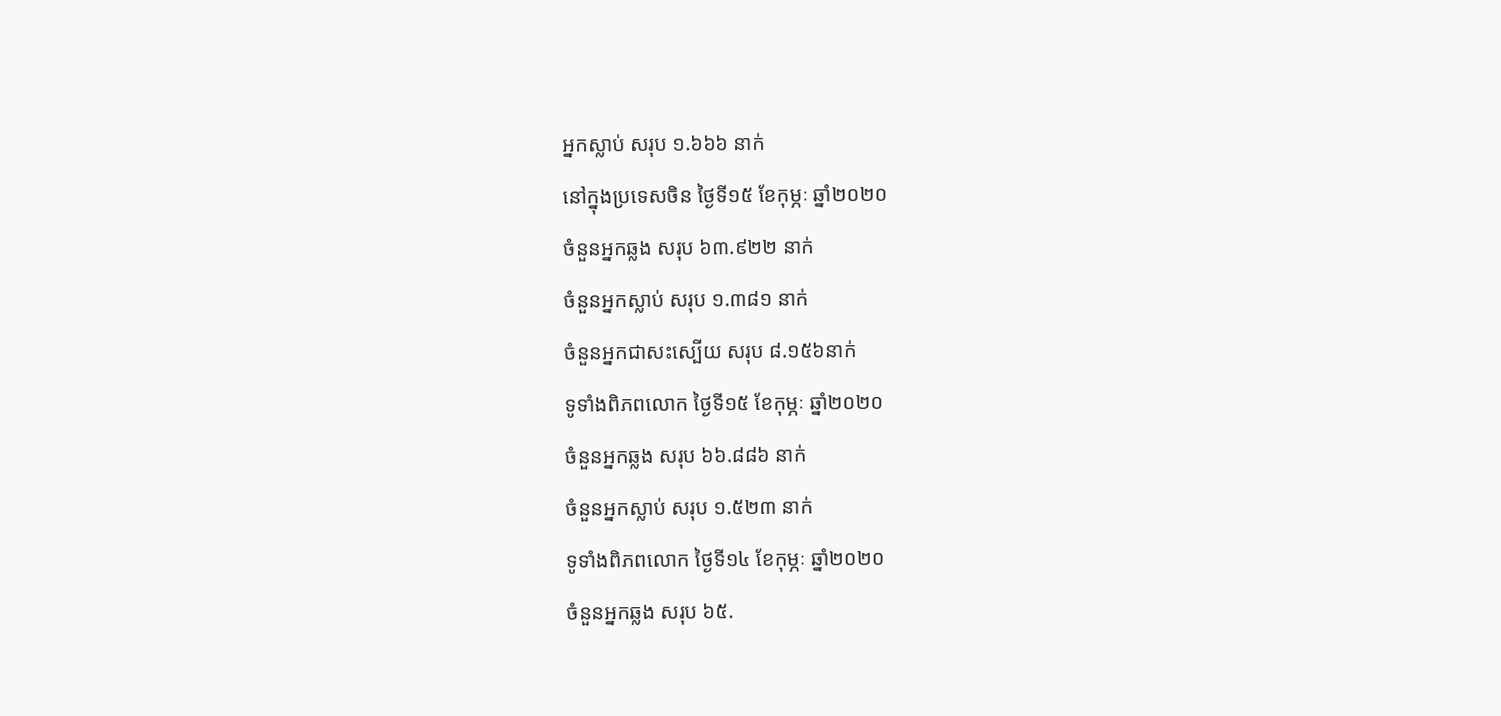អ្នកស្លាប់ សរុប ១.៦៦៦ នាក់
នៅក្នុងប្រទេសចិន ថ្ងៃទី១៥ ខែកុម្ភៈ ឆ្នាំ២០២០
ចំនួនអ្នកឆ្លង សរុប ៦៣.៩២២ នាក់
ចំនួនអ្នកស្លាប់ សរុប ១.៣៨១ នាក់
ចំនួនអ្នកជាសះស្បើយ សរុប ៨.១៥៦នាក់
ទូទាំងពិភពលោក ថ្ងៃទី១៥ ខែកុម្ភៈ ឆ្នាំ២០២០
ចំនួនអ្នកឆ្លង សរុប ៦៦.៨៨៦ នាក់
ចំនួនអ្នកស្លាប់ សរុប ១.៥២៣ នាក់
ទូទាំងពិភពលោក ថ្ងៃទី១៤ ខែកុម្ភៈ ឆ្នាំ២០២០
ចំនួនអ្នកឆ្លង សរុប ៦៥.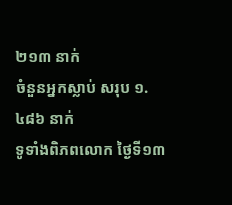២១៣ នាក់
ចំនួនអ្នកស្លាប់ សរុប ១.៤៨៦ នាក់
ទូទាំងពិភពលោក ថ្ងៃទី១៣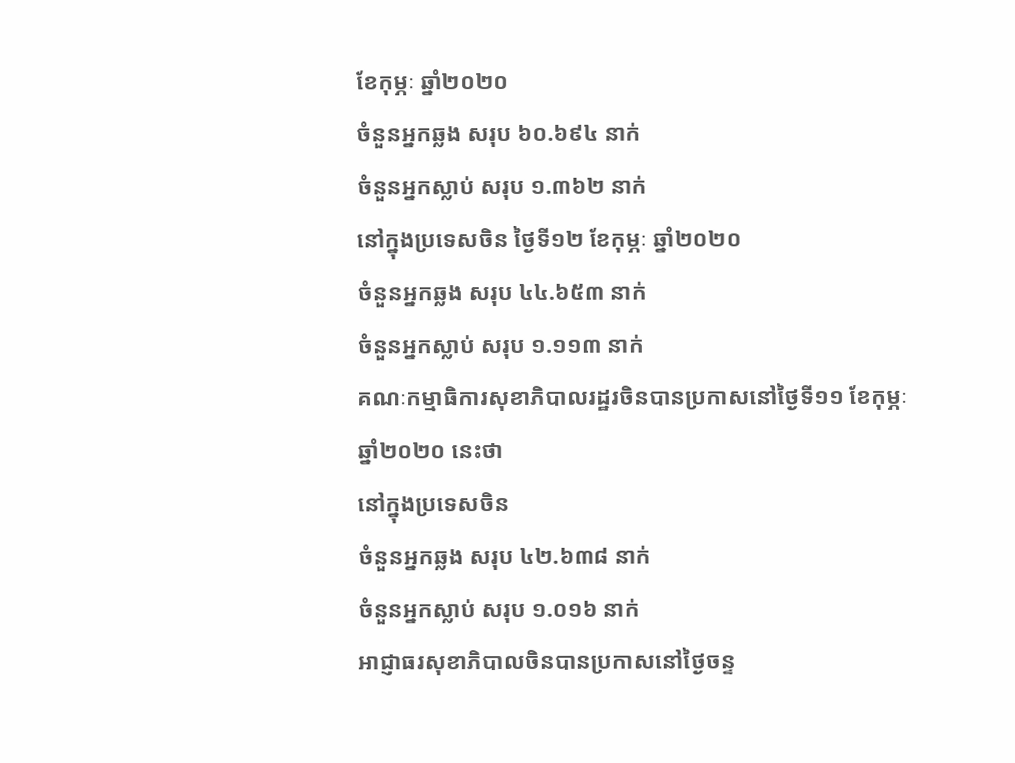ខែកុម្ភៈ ឆ្នាំ២០២០
ចំនួនអ្នកឆ្លង សរុប ៦០.៦៩៤ នាក់
ចំនួនអ្នកស្លាប់ សរុប ១.៣៦២ នាក់
នៅក្នុងប្រទេសចិន ថ្ងៃទី១២ ខែកុម្ភៈ ឆ្នាំ២០២០
ចំនួនអ្នកឆ្លង សរុប ៤៤.៦៥៣ នាក់
ចំនួនអ្នកស្លាប់ សរុប ១.១១៣ នាក់
គណៈកម្មាធិការសុខាភិបាលរដ្ឋរចិនបានប្រកាសនៅថ្ងៃទី១១ ខែកុម្ភៈ ឆ្នាំ២០២០ នេះថា
នៅក្នុងប្រទេសចិន
ចំនួនអ្នកឆ្លង សរុប ៤២.៦៣៨ នាក់
ចំនួនអ្នកស្លាប់ សរុប ១.០១៦ នាក់
អាជ្ញាធរសុខាភិបាលចិនបានប្រកាសនៅថ្ងៃចន្ទ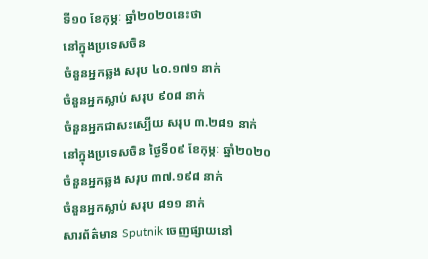ទី១០ ខែកុម្ភៈ ឆ្នាំ២០២០នេះថា
នៅក្នុងប្រទេសចិន
ចំនួនអ្នកឆ្លង សរុប ៤០.១៧១ នាក់
ចំនួនអ្នកស្លាប់ សរុប ៩០៨ នាក់
ចំនួនអ្នកជាសះស្បើយ សរុប ៣.២៨១ នាក់
នៅក្នុងប្រទេសចិន ថ្ងៃទី០៩ ខែកុម្ភៈ ឆ្នាំ២០២០
ចំនួនអ្នកឆ្លង សរុប ៣៧.១៩៨ នាក់
ចំនួនអ្នកស្លាប់ សរុប ៨១១ នាក់
សារព័ត៌មាន Sputnik ចេញផ្សាយនៅ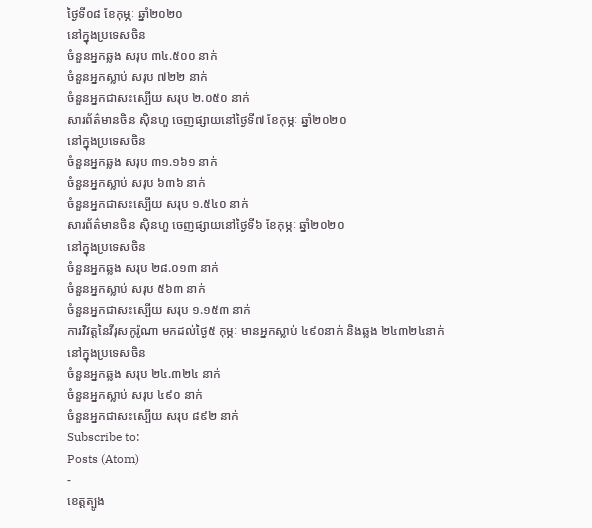ថ្ងៃទី០៨ ខែកុម្ភៈ ឆ្នាំ២០២០
នៅក្នុងប្រទេសចិន
ចំនួនអ្នកឆ្លង សរុប ៣៤.៥០០ នាក់
ចំនួនអ្នកស្លាប់ សរុប ៧២២ នាក់
ចំនួនអ្នកជាសះស្បើយ សរុប ២.០៥០ នាក់
សារព័ត៌មានចិន ស៊ិនហួ ចេញផ្សាយនៅថ្ងៃទី៧ ខែកុម្ភៈ ឆ្នាំ២០២០
នៅក្នុងប្រទេសចិន
ចំនួនអ្នកឆ្លង សរុប ៣១.១៦១ នាក់
ចំនួនអ្នកស្លាប់ សរុប ៦៣៦ នាក់
ចំនួនអ្នកជាសះស្បើយ សរុប ១.៥៤០ នាក់
សារព័ត៌មានចិន ស៊ិនហួ ចេញផ្សាយនៅថ្ងៃទី៦ ខែកុម្ភៈ ឆ្នាំ២០២០
នៅក្នុងប្រទេសចិន
ចំនួនអ្នកឆ្លង សរុប ២៨.០១៣ នាក់
ចំនួនអ្នកស្លាប់ សរុប ៥៦៣ នាក់
ចំនួនអ្នកជាសះស្បើយ សរុប ១.១៥៣ នាក់
ការវិវត្តនៃវីរុសកូរ៉ូណា មកដល់ថ្ងៃ៥ កុម្ភៈ មានអ្នកស្លាប់ ៤៩០នាក់ និងឆ្លង ២៤៣២៤នាក់
នៅក្នុងប្រទេសចិន
ចំនួនអ្នកឆ្លង សរុប ២៤.៣២៤ នាក់
ចំនួនអ្នកស្លាប់ សរុប ៤៩០ នាក់
ចំនួនអ្នកជាសះស្បើយ សរុប ៨៩២ នាក់
Subscribe to:
Posts (Atom)
-
ខេត្តត្បូង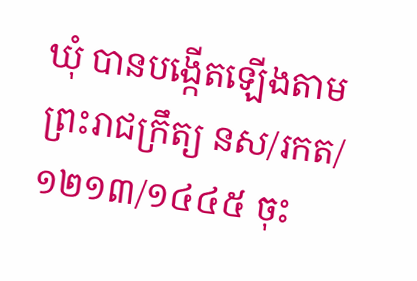ឃុំ បានបង្កើតឡើងតាមព្រះរាជក្រឹត្យ នស/រកត/១២១៣/១៤៤៥ ចុះ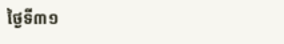ថ្ងៃទី៣១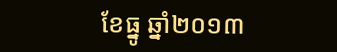ខែធ្នូ ឆ្នាំ២០១៣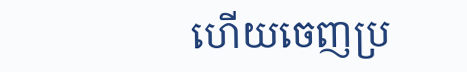ហើយចេញប្រ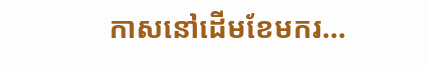កាសនៅដើមខែមករ...